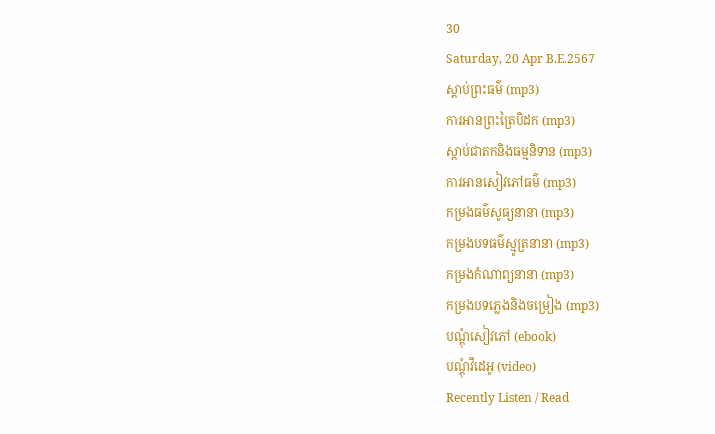30
Saturday, 20 Apr B.E.2567
ស្តាប់ព្រះធម៌ (mp3)
ការអានព្រះត្រៃបិដក (mp3)
ស្តាប់ជាតកនិងធម្មនិទាន (mp3)
ការអានសៀវភៅធម៌ (mp3)
កម្រងធម៌សូធ្យនានា (mp3)
កម្រងបទធម៌ស្មូត្រនានា (mp3)
កម្រងកំណាព្យនានា (mp3)
កម្រងបទភ្លេងនិងចម្រៀង (mp3)
បណ្តុំសៀវភៅ (ebook)
បណ្តុំវីដេអូ (video)
Recently Listen / Read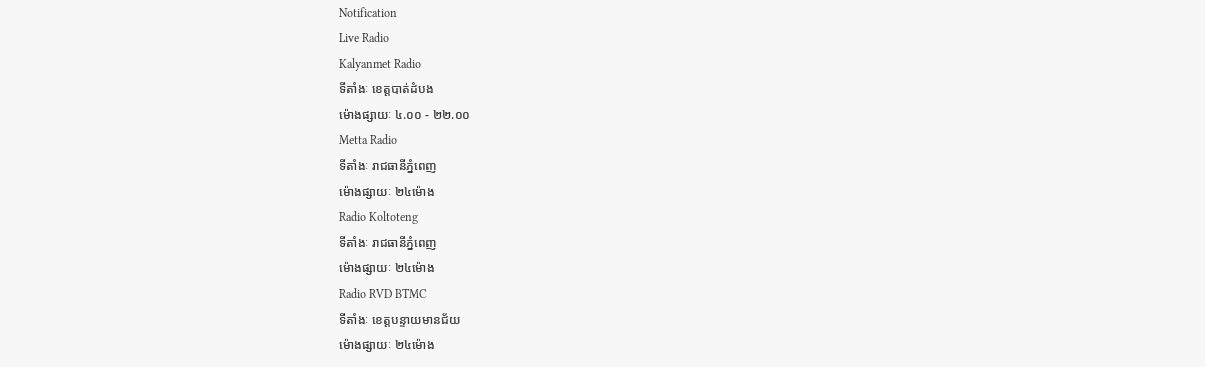Notification
Live Radio
Kalyanmet Radio
ទីតាំងៈ ខេត្តបាត់ដំបង
ម៉ោងផ្សាយៈ ៤.០០ - ២២.០០
Metta Radio
ទីតាំងៈ រាជធានីភ្នំពេញ
ម៉ោងផ្សាយៈ ២៤ម៉ោង
Radio Koltoteng
ទីតាំងៈ រាជធានីភ្នំពេញ
ម៉ោងផ្សាយៈ ២៤ម៉ោង
Radio RVD BTMC
ទីតាំងៈ ខេត្តបន្ទាយមានជ័យ
ម៉ោងផ្សាយៈ ២៤ម៉ោង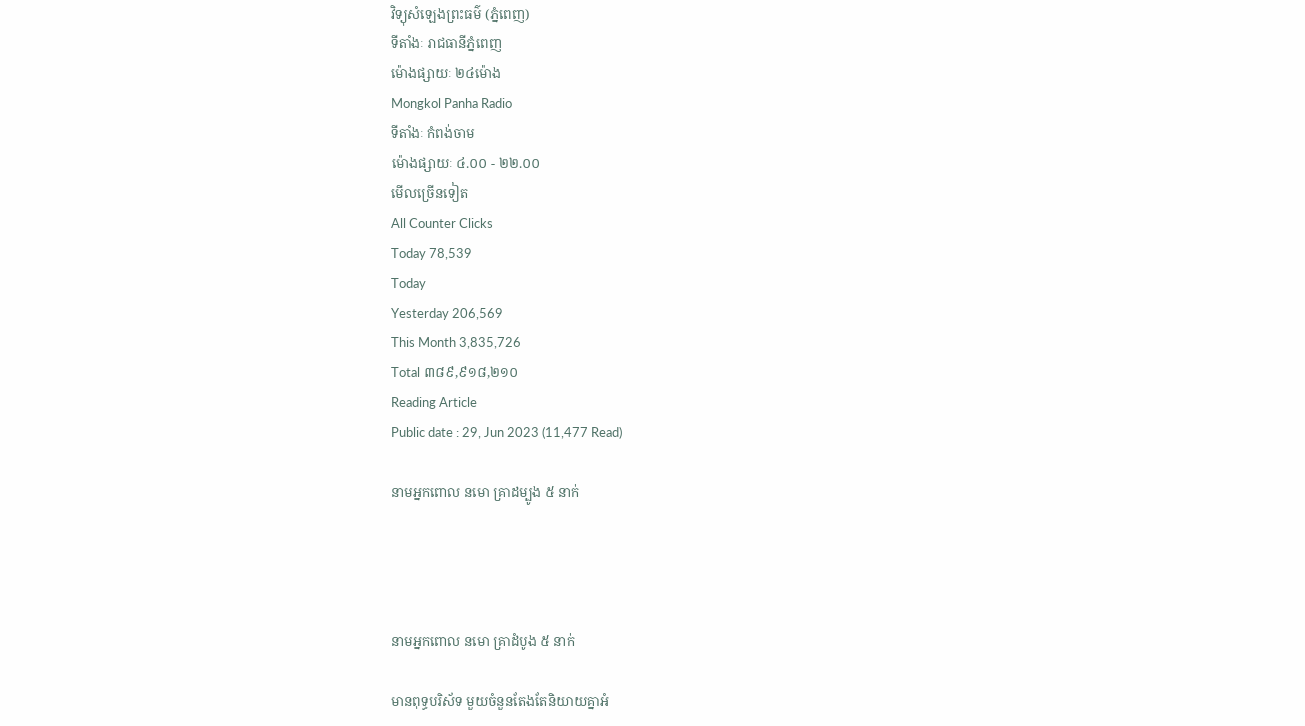វិទ្យុសំឡេងព្រះធម៌ (ភ្នំពេញ)
ទីតាំងៈ រាជធានីភ្នំពេញ
ម៉ោងផ្សាយៈ ២៤ម៉ោង
Mongkol Panha Radio
ទីតាំងៈ កំពង់ចាម
ម៉ោងផ្សាយៈ ៤.០០ - ២២.០០
មើលច្រើនទៀត
All Counter Clicks
Today 78,539
Today
Yesterday 206,569
This Month 3,835,726
Total ៣៨៩,៩១៨,២១០
Reading Article
Public date : 29, Jun 2023 (11,477 Read)

នាមអ្នកពោល នមោ គ្រាដម្បូង ៥ នាក់




នាមអ្នកពោល នមោ គ្រាដំបូង ៥ នាក់

មានពុទ្ធបរិស័ទ មួយចំនួនតែងតែនិយាយគ្នាអំ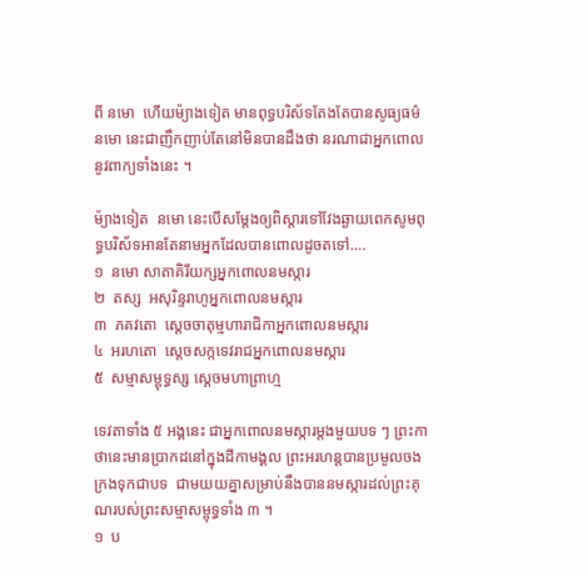ពី នមោ  ហើយម៉្យាងទៀត មានពុទ្ធបរិស័ទតែងតែបានសូធ្យធម៌ នមោ នេះជាញឹកញាប់តែនៅមិនបានដឹងថា នរណាជាអ្នកពោលនូវពាក្យទាំងនេះ ។

ម៉្យាងទៀត  នមោ នេះបើសម្តែងឲ្យពិស្តារទៅវែងឆ្ងាយពេកសូមពុទ្ធបរិស័ទអានតែនាមអ្នកដែលបានពោលដូចតទៅ….
១  នមោ សាតាគិរីយក្សអ្នកពោលនមស្ការ
២  តស្ស  អសុរិន្ទរាហូអ្នកពោលនមស្ការ
៣  ភគវតោ  ស្តេចចាតុម្មហារាជិកាអ្នកពោលនមស្ការ
៤  អរហតោ  ស្តេចសក្កទេវរាជអ្នកពោលនមស្ការ
៥  សម្មាសម្ពុទ្ធស្ស ស្តេចមហាព្រាហ្ម

ទេវតាទាំង ៥ អង្គនេះ ជាអ្នកពោលនមស្ការម្តងមួយបទ ៗ ព្រះកាថានេះមានប្រាកដនៅក្នុងដីកាមង្គល ព្រះអរហន្តបានប្រមូលចងក្រងទុកជាបទ  ជាមយយគ្នាសម្រាប់នឹងបាននមស្ការដល់ព្រះគុណរបស់ព្រះសម្មាសម្ពុទ្ធទាំង ៣ ។
១  ប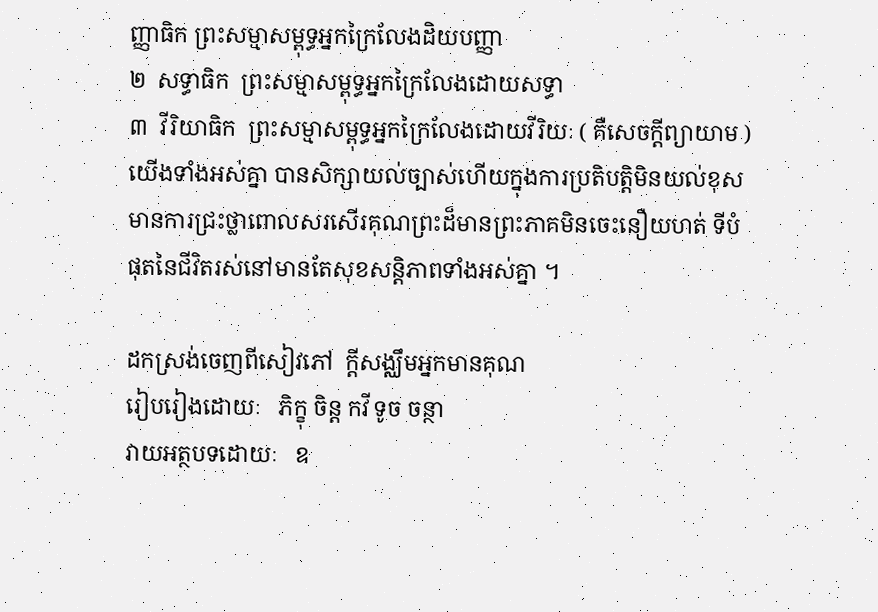ញ្ញាធិក ព្រះសម្មាសម្ពុទ្ធអ្នកក្រៃលែងដិយបញ្ញា
២  សទ្ធាធិក  ព្រះសម្មាសម្ពុទ្ធអ្នកក្រៃលែងដោយសទ្ធា
៣  វីរិយាធិក  ព្រះសម្មាសម្ពុទ្ធអ្នកក្រៃលែងដោយវីរិយៈ ( គឺសេចក្តីព្យាយាម ) យើងទាំងអស់គ្នា បានសិក្សាយល់ច្បាស់ហើយក្នុងការប្រតិបត្តិមិនយល់ខុស មានការជ្រះថ្លាពោលសរសើរគុណព្រះដ៏មានព្រះភាគមិនចេះនឿយហត់ ទីបំផុតនៃជីវិតរស់នៅមានតែសុខសន្តិភាពទាំងអស់គ្នា ។

ដកស្រង់ចេញពីសៀវភៅ  ក្តីសង្ឈឹមអ្នកមានគុណ
រៀបរៀងដោយៈ   ភិក្ខុ ចិន្ត កវី ទូច ចន្ថា
វាយអត្ថបទដោយៈ   ឧ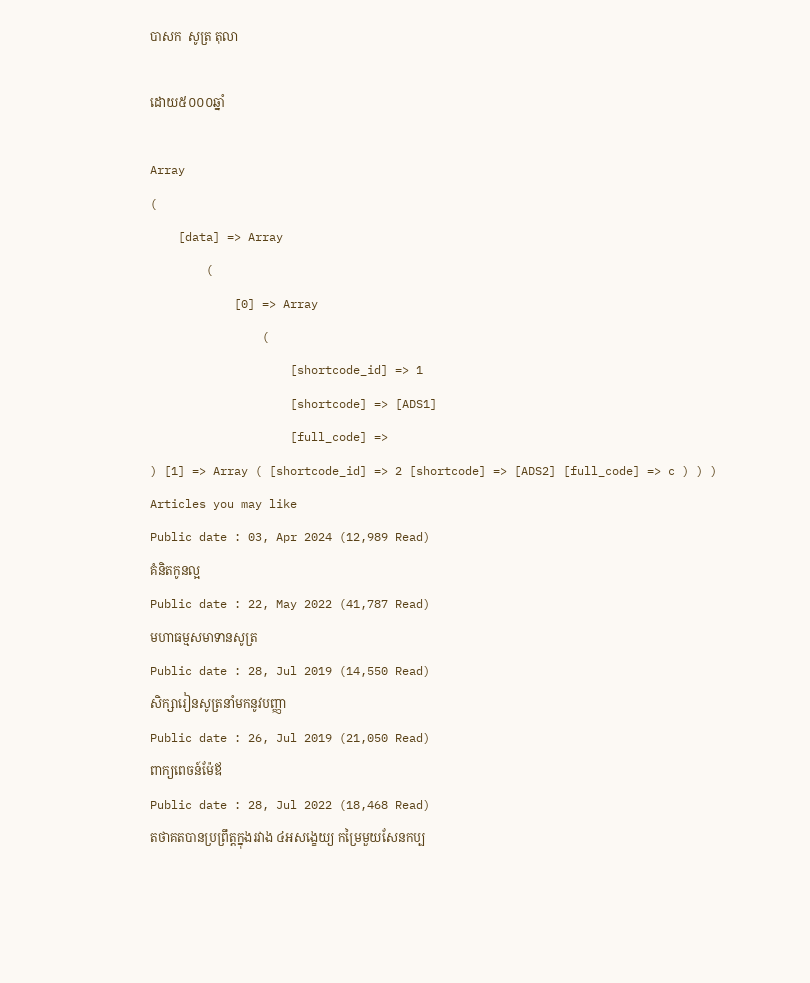បាសក  សូត្រ តុលា

ដោយ៥០០០ឆ្នាំ

Array
(
    [data] => Array
        (
            [0] => Array
                (
                    [shortcode_id] => 1
                    [shortcode] => [ADS1]
                    [full_code] =>
) [1] => Array ( [shortcode_id] => 2 [shortcode] => [ADS2] [full_code] => c ) ) )
Articles you may like
Public date : 03, Apr 2024 (12,989 Read)
គំនិតកូនល្អ
Public date : 22, May 2022 (41,787 Read)
មហាធម្មសមាទានសូត្រ
Public date : 28, Jul 2019 (14,550 Read)
សិក្សារៀនសូត្រនាំមកនូវបញ្ញា
Public date : 26, Jul 2019 (21,050 Read)
ពាក្យពេចន៍ម៉ែឪ
Public date : 28, Jul 2022 (18,468 Read)
តថាគតបានប្រព្រឹត្តក្នុងរវាង ៤អសង្ខេយ្យ កម្រៃមួយសែនកប្ប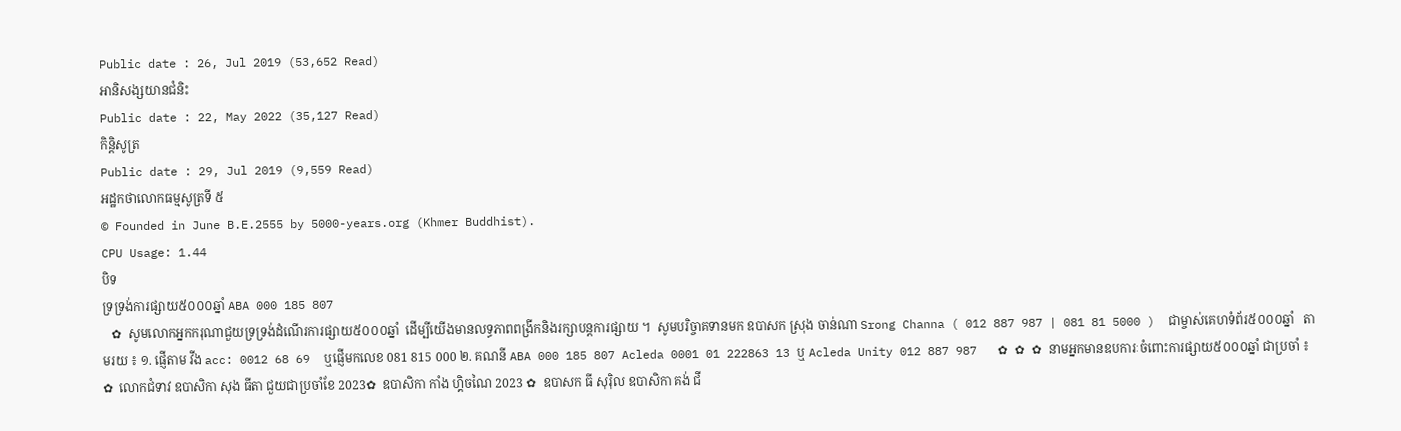Public date : 26, Jul 2019 (53,652 Read)
អានិសង្សយានជំនិះ
Public date : 22, May 2022 (35,127 Read)
កិន្តិសូត្រ
Public date : 29, Jul 2019 (9,559 Read)
អដ្ឋកថាលោកធម្មសូត្រទី ៥
© Founded in June B.E.2555 by 5000-years.org (Khmer Buddhist).
CPU Usage: 1.44
បិទ
ទ្រទ្រង់ការផ្សាយ៥០០០ឆ្នាំ ABA 000 185 807
   ✿  សូមលោកអ្នកករុណាជួយទ្រទ្រង់ដំណើរការផ្សាយ៥០០០ឆ្នាំ  ដើម្បីយើងមានលទ្ធភាពពង្រីកនិងរក្សាបន្តការផ្សាយ ។  សូមបរិច្ចាគទានមក ឧបាសក ស្រុង ចាន់ណា Srong Channa ( 012 887 987 | 081 81 5000 )  ជាម្ចាស់គេហទំព័រ៥០០០ឆ្នាំ   តាមរយ ៖ ១. ផ្ញើតាម វីង acc: 0012 68 69  ឬផ្ញើមកលេខ 081 815 000 ២. គណនី ABA 000 185 807 Acleda 0001 01 222863 13 ឬ Acleda Unity 012 887 987   ✿ ✿ ✿ នាមអ្នកមានឧបការៈចំពោះការផ្សាយ៥០០០ឆ្នាំ ជាប្រចាំ ៖  ✿  លោកជំទាវ ឧបាសិកា សុង ធីតា ជួយជាប្រចាំខែ 2023✿  ឧបាសិកា កាំង ហ្គិចណៃ 2023 ✿  ឧបាសក ធី សុរ៉ិល ឧបាសិកា គង់ ជី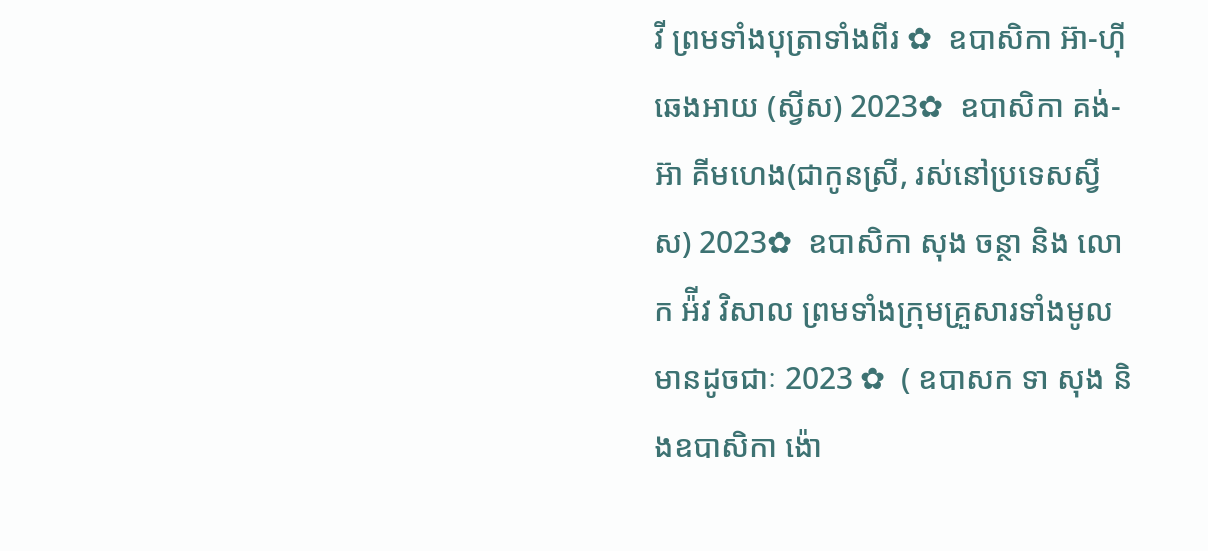វី ព្រមទាំងបុត្រាទាំងពីរ ✿  ឧបាសិកា អ៊ា-ហុី ឆេងអាយ (ស្វីស) 2023✿  ឧបាសិកា គង់-អ៊ា គីមហេង(ជាកូនស្រី, រស់នៅប្រទេសស្វីស) 2023✿  ឧបាសិកា សុង ចន្ថា និង លោក អ៉ីវ វិសាល ព្រមទាំងក្រុមគ្រួសារទាំងមូលមានដូចជាៈ 2023 ✿  ( ឧបាសក ទា សុង និងឧបាសិកា ង៉ោ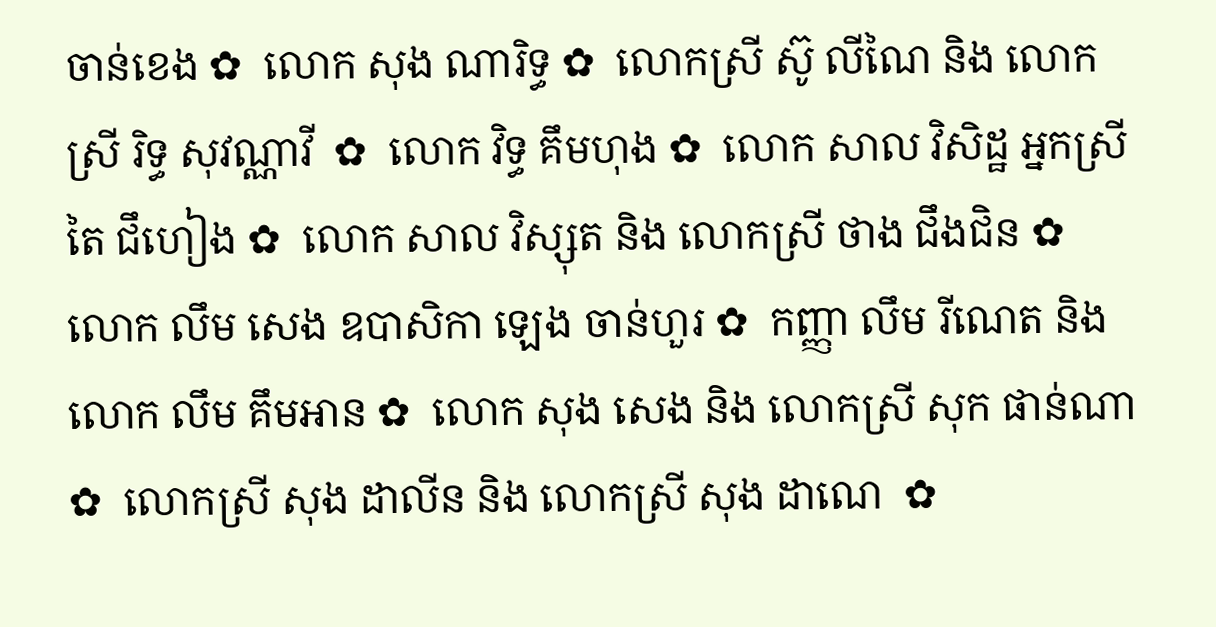ចាន់ខេង ✿  លោក សុង ណារិទ្ធ ✿  លោកស្រី ស៊ូ លីណៃ និង លោកស្រី រិទ្ធ សុវណ្ណាវី  ✿  លោក វិទ្ធ គឹមហុង ✿  លោក សាល វិសិដ្ឋ អ្នកស្រី តៃ ជឹហៀង ✿  លោក សាល វិស្សុត និង លោកស្រី ថាង ជឹងជិន ✿  លោក លឹម សេង ឧបាសិកា ឡេង ចាន់ហួរ ✿  កញ្ញា លឹម រីណេត និង លោក លឹម គឹមអាន ✿  លោក សុង សេង និង លោកស្រី សុក ផាន់ណា ✿  លោកស្រី សុង ដាលីន និង លោកស្រី សុង ដាណេ  ✿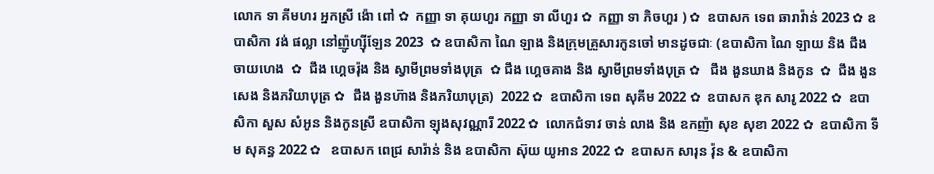លោក ទា គីមហរ អ្នកស្រី ង៉ោ ពៅ ✿  កញ្ញា ទា គុយហួរ កញ្ញា ទា លីហួរ ✿  កញ្ញា ទា ភិចហួរ ) ✿  ឧបាសក ទេព ឆារាវ៉ាន់ 2023 ✿ ឧបាសិកា វង់ ផល្លា នៅញ៉ូហ្ស៊ីឡែន 2023  ✿ ឧបាសិកា ណៃ ឡាង និងក្រុមគ្រួសារកូនចៅ មានដូចជាៈ (ឧបាសិកា ណៃ ឡាយ និង ជឹង ចាយហេង  ✿  ជឹង ហ្គេចរ៉ុង និង ស្វាមីព្រមទាំងបុត្រ  ✿ ជឹង ហ្គេចគាង និង ស្វាមីព្រមទាំងបុត្រ ✿   ជឹង ងួនឃាង និងកូន  ✿  ជឹង ងួនសេង និងភរិយាបុត្រ ✿  ជឹង ងួនហ៊ាង និងភរិយាបុត្រ)  2022 ✿  ឧបាសិកា ទេព សុគីម 2022 ✿  ឧបាសក ឌុក សារូ 2022 ✿  ឧបាសិកា សួស សំអូន និងកូនស្រី ឧបាសិកា ឡុងសុវណ្ណារី 2022 ✿  លោកជំទាវ ចាន់ លាង និង ឧកញ៉ា សុខ សុខា 2022 ✿  ឧបាសិកា ទីម សុគន្ធ 2022 ✿   ឧបាសក ពេជ្រ សារ៉ាន់ និង ឧបាសិកា ស៊ុយ យូអាន 2022 ✿  ឧបាសក សារុន វ៉ុន & ឧបាសិកា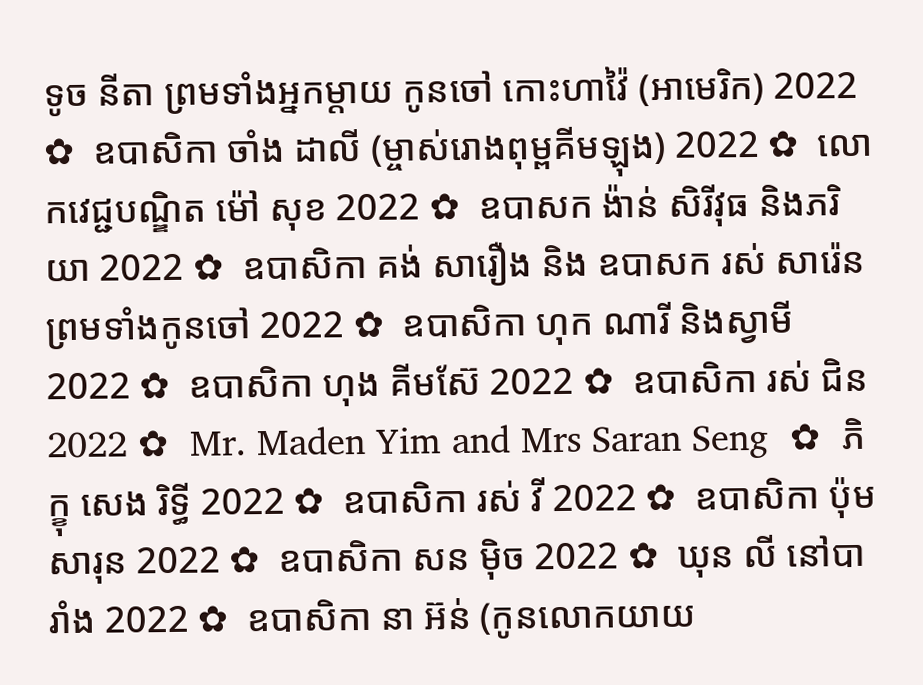ទូច នីតា ព្រមទាំងអ្នកម្តាយ កូនចៅ កោះហាវ៉ៃ (អាមេរិក) 2022 ✿  ឧបាសិកា ចាំង ដាលី (ម្ចាស់រោងពុម្ពគីមឡុង) 2022 ✿  លោកវេជ្ជបណ្ឌិត ម៉ៅ សុខ 2022 ✿  ឧបាសក ង៉ាន់ សិរីវុធ និងភរិយា 2022 ✿  ឧបាសិកា គង់ សារឿង និង ឧបាសក រស់ សារ៉េន  ព្រមទាំងកូនចៅ 2022 ✿  ឧបាសិកា ហុក ណារី និងស្វាមី 2022 ✿  ឧបាសិកា ហុង គីមស៊ែ 2022 ✿  ឧបាសិកា រស់ ជិន 2022 ✿  Mr. Maden Yim and Mrs Saran Seng  ✿  ភិក្ខុ សេង រិទ្ធី 2022 ✿  ឧបាសិកា រស់ វី 2022 ✿  ឧបាសិកា ប៉ុម សារុន 2022 ✿  ឧបាសិកា សន ម៉ិច 2022 ✿  ឃុន លី នៅបារាំង 2022 ✿  ឧបាសិកា នា អ៊ន់ (កូនលោកយាយ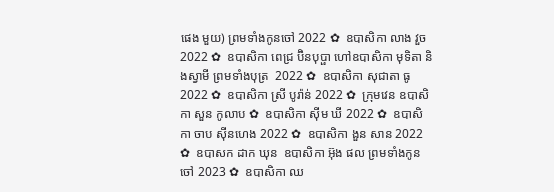ផេង មួយ) ព្រមទាំងកូនចៅ 2022 ✿  ឧបាសិកា លាង វួច  2022 ✿  ឧបាសិកា ពេជ្រ ប៊ិនបុប្ផា ហៅឧបាសិកា មុទិតា និងស្វាមី ព្រមទាំងបុត្រ  2022 ✿  ឧបាសិកា សុជាតា ធូ  2022 ✿  ឧបាសិកា ស្រី បូរ៉ាន់ 2022 ✿  ក្រុមវេន ឧបាសិកា សួន កូលាប ✿  ឧបាសិកា ស៊ីម ឃី 2022 ✿  ឧបាសិកា ចាប ស៊ីនហេង 2022 ✿  ឧបាសិកា ងួន សាន 2022 ✿  ឧបាសក ដាក ឃុន  ឧបាសិកា អ៊ុង ផល ព្រមទាំងកូនចៅ 2023 ✿  ឧបាសិកា ឈ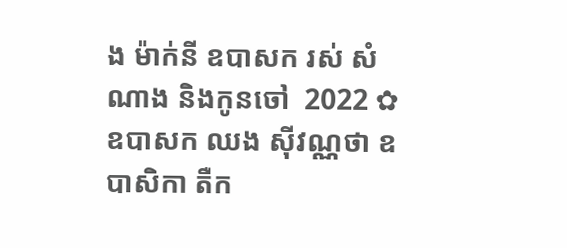ង ម៉ាក់នី ឧបាសក រស់ សំណាង និងកូនចៅ  2022 ✿  ឧបាសក ឈង សុីវណ្ណថា ឧបាសិកា តឺក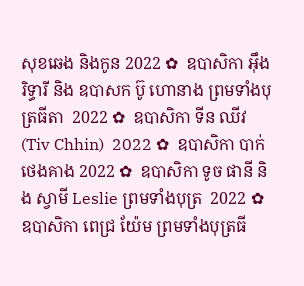សុខឆេង និងកូន 2022 ✿  ឧបាសិកា អុឹង រិទ្ធារី និង ឧបាសក ប៊ូ ហោនាង ព្រមទាំងបុត្រធីតា  2022 ✿  ឧបាសិកា ទីន ឈីវ (Tiv Chhin)  2022 ✿  ឧបាសិកា បាក់ ថេងគាង 2022 ✿  ឧបាសិកា ទូច ផានី និង ស្វាមី Leslie ព្រមទាំងបុត្រ  2022 ✿  ឧបាសិកា ពេជ្រ យ៉ែម ព្រមទាំងបុត្រធី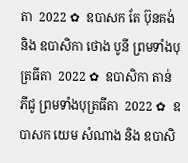តា  2022 ✿  ឧបាសក តែ ប៊ុនគង់ និង ឧបាសិកា ថោង បូនី ព្រមទាំងបុត្រធីតា  2022 ✿  ឧបាសិកា តាន់ ភីជូ ព្រមទាំងបុត្រធីតា  2022 ✿  ឧបាសក យេម សំណាង និង ឧបាសិ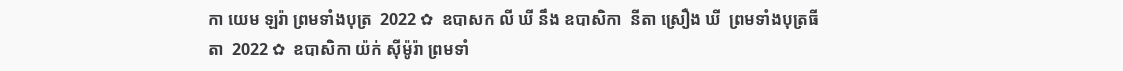កា យេម ឡរ៉ា ព្រមទាំងបុត្រ  2022 ✿  ឧបាសក លី ឃី នឹង ឧបាសិកា  នីតា ស្រឿង ឃី  ព្រមទាំងបុត្រធីតា  2022 ✿  ឧបាសិកា យ៉ក់ សុីម៉ូរ៉ា ព្រមទាំ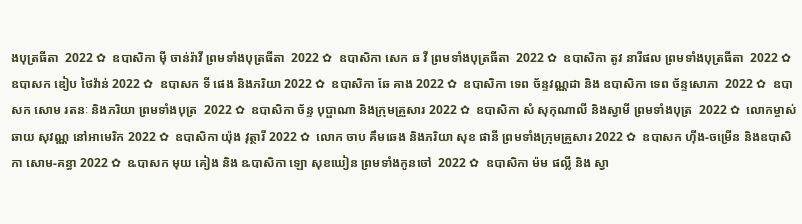ងបុត្រធីតា  2022 ✿  ឧបាសិកា មុី ចាន់រ៉ាវី ព្រមទាំងបុត្រធីតា  2022 ✿  ឧបាសិកា សេក ឆ វី ព្រមទាំងបុត្រធីតា  2022 ✿  ឧបាសិកា តូវ នារីផល ព្រមទាំងបុត្រធីតា  2022 ✿  ឧបាសក ឌៀប ថៃវ៉ាន់ 2022 ✿  ឧបាសក ទី ផេង និងភរិយា 2022 ✿  ឧបាសិកា ឆែ គាង 2022 ✿  ឧបាសិកា ទេព ច័ន្ទវណ្ណដា និង ឧបាសិកា ទេព ច័ន្ទសោភា  2022 ✿  ឧបាសក សោម រតនៈ និងភរិយា ព្រមទាំងបុត្រ  2022 ✿  ឧបាសិកា ច័ន្ទ បុប្ផាណា និងក្រុមគ្រួសារ 2022 ✿  ឧបាសិកា សំ សុកុណាលី និងស្វាមី ព្រមទាំងបុត្រ  2022 ✿  លោកម្ចាស់ ឆាយ សុវណ្ណ នៅអាមេរិក 2022 ✿  ឧបាសិកា យ៉ុង វុត្ថារី 2022 ✿  លោក ចាប គឹមឆេង និងភរិយា សុខ ផានី ព្រមទាំងក្រុមគ្រួសារ 2022 ✿  ឧបាសក ហ៊ីង-ចម្រើន និងឧបាសិកា សោម-គន្ធា 2022 ✿  ឩបាសក មុយ គៀង និង ឩបាសិកា ឡោ សុខឃៀន ព្រមទាំងកូនចៅ  2022 ✿  ឧបាសិកា ម៉ម ផល្លី និង ស្វា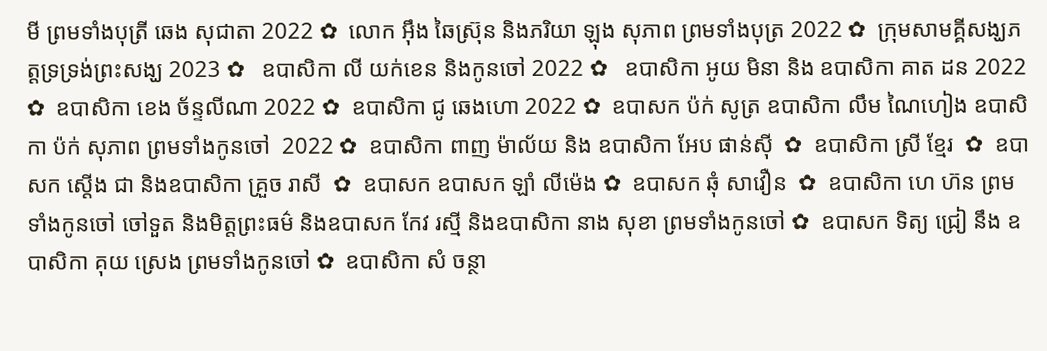មី ព្រមទាំងបុត្រី ឆេង សុជាតា 2022 ✿  លោក អ៊ឹង ឆៃស្រ៊ុន និងភរិយា ឡុង សុភាព ព្រមទាំងបុត្រ 2022 ✿  ក្រុមសាមគ្គីសង្ឃភត្តទ្រទ្រង់ព្រះសង្ឃ 2023 ✿   ឧបាសិកា លី យក់ខេន និងកូនចៅ 2022 ✿   ឧបាសិកា អូយ មិនា និង ឧបាសិកា គាត ដន 2022 ✿  ឧបាសិកា ខេង ច័ន្ទលីណា 2022 ✿  ឧបាសិកា ជូ ឆេងហោ 2022 ✿  ឧបាសក ប៉ក់ សូត្រ ឧបាសិកា លឹម ណៃហៀង ឧបាសិកា ប៉ក់ សុភាព ព្រមទាំងកូនចៅ  2022 ✿  ឧបាសិកា ពាញ ម៉ាល័យ និង ឧបាសិកា អែប ផាន់ស៊ី  ✿  ឧបាសិកា ស្រី ខ្មែរ  ✿  ឧបាសក ស្តើង ជា និងឧបាសិកា គ្រួច រាសី  ✿  ឧបាសក ឧបាសក ឡាំ លីម៉េង ✿  ឧបាសក ឆុំ សាវឿន  ✿  ឧបាសិកា ហេ ហ៊ន ព្រមទាំងកូនចៅ ចៅទួត និងមិត្តព្រះធម៌ និងឧបាសក កែវ រស្មី និងឧបាសិកា នាង សុខា ព្រមទាំងកូនចៅ ✿  ឧបាសក ទិត្យ ជ្រៀ នឹង ឧបាសិកា គុយ ស្រេង ព្រមទាំងកូនចៅ ✿  ឧបាសិកា សំ ចន្ថា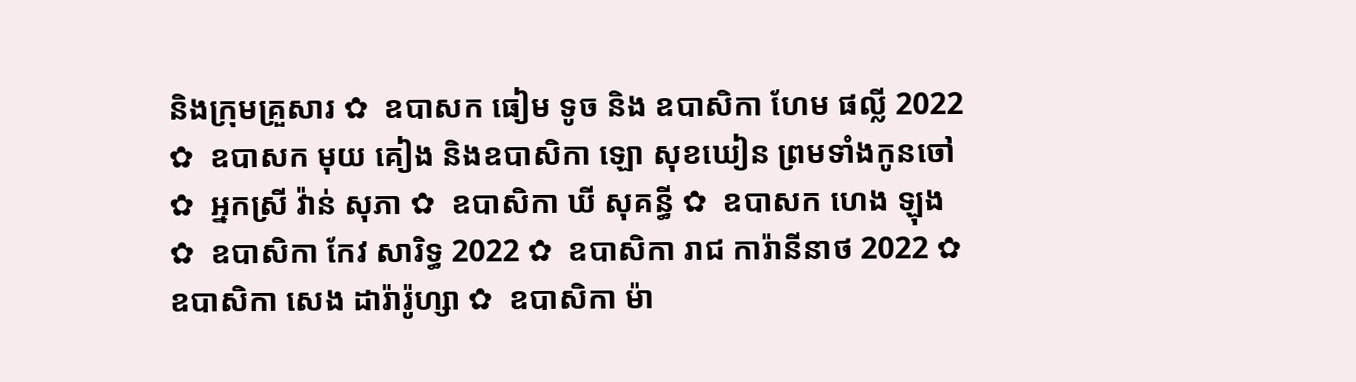និងក្រុមគ្រួសារ ✿  ឧបាសក ធៀម ទូច និង ឧបាសិកា ហែម ផល្លី 2022 ✿  ឧបាសក មុយ គៀង និងឧបាសិកា ឡោ សុខឃៀន ព្រមទាំងកូនចៅ ✿  អ្នកស្រី វ៉ាន់ សុភា ✿  ឧបាសិកា ឃី សុគន្ធី ✿  ឧបាសក ហេង ឡុង  ✿  ឧបាសិកា កែវ សារិទ្ធ 2022 ✿  ឧបាសិកា រាជ ការ៉ានីនាថ 2022 ✿  ឧបាសិកា សេង ដារ៉ារ៉ូហ្សា ✿  ឧបាសិកា ម៉ា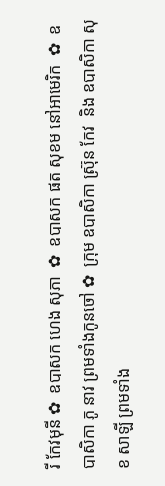រី កែវមុនី ✿  ឧបាសក ហេង សុភា  ✿  ឧបាសក ផត សុខម នៅអាមេរិក  ✿  ឧបាសិកា ភូ នាវ ព្រមទាំងកូនចៅ ✿  ក្រុម ឧបាសិកា ស្រ៊ុន កែវ  និង ឧបាសិកា សុខ សាឡី ព្រមទាំង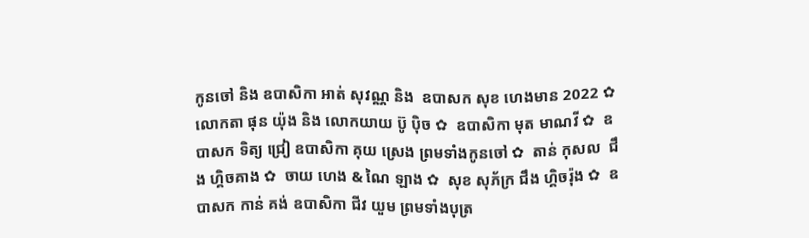កូនចៅ និង ឧបាសិកា អាត់ សុវណ្ណ និង  ឧបាសក សុខ ហេងមាន 2022 ✿  លោកតា ផុន យ៉ុង និង លោកយាយ ប៊ូ ប៉ិច ✿  ឧបាសិកា មុត មាណវី ✿  ឧបាសក ទិត្យ ជ្រៀ ឧបាសិកា គុយ ស្រេង ព្រមទាំងកូនចៅ ✿  តាន់ កុសល  ជឹង ហ្គិចគាង ✿  ចាយ ហេង & ណៃ ឡាង ✿  សុខ សុភ័ក្រ ជឹង ហ្គិចរ៉ុង ✿  ឧបាសក កាន់ គង់ ឧបាសិកា ជីវ យួម ព្រមទាំងបុត្រ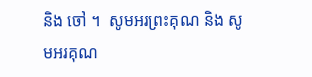និង ចៅ ។  សូមអរព្រះគុណ និង សូមអរគុណ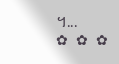។...       ✿  ✿  ✿